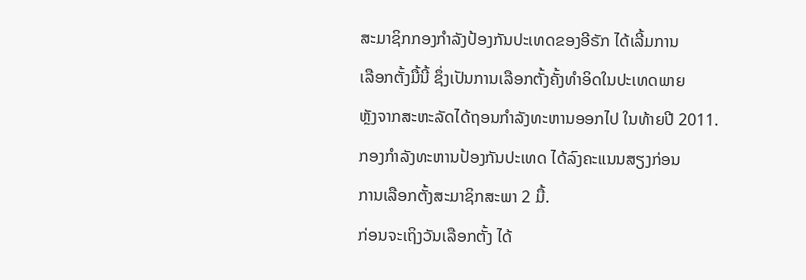ສະມາຊິກກອງກຳລັງປ້ອງກັນປະເທດຂອງອີຣັກ ໄດ້ເລີ້ມການ
ເລືອກຕັ້ງມື້ນີ້ ຊຶ່ງເປັນການເລືອກຕັ້ງຄັ້ງທຳອິດໃນປະເທດພາຍ
ຫຼັງຈາກສະຫະລັດໄດ້ຖອນກຳລັງທະຫານອອກໄປ ໃນທ້າຍປີ 2011.
ກອງກຳລັງທະຫານປ້ອງກັນປະເທດ ໄດ້ລົງຄະແນນສຽງກ່ອນ
ການເລືອກຕັ້ງສະມາຊິກສະພາ 2 ມື້.
ກ່ອນຈະເຖິງວັນເລືອກຕັ້ງ ໄດ້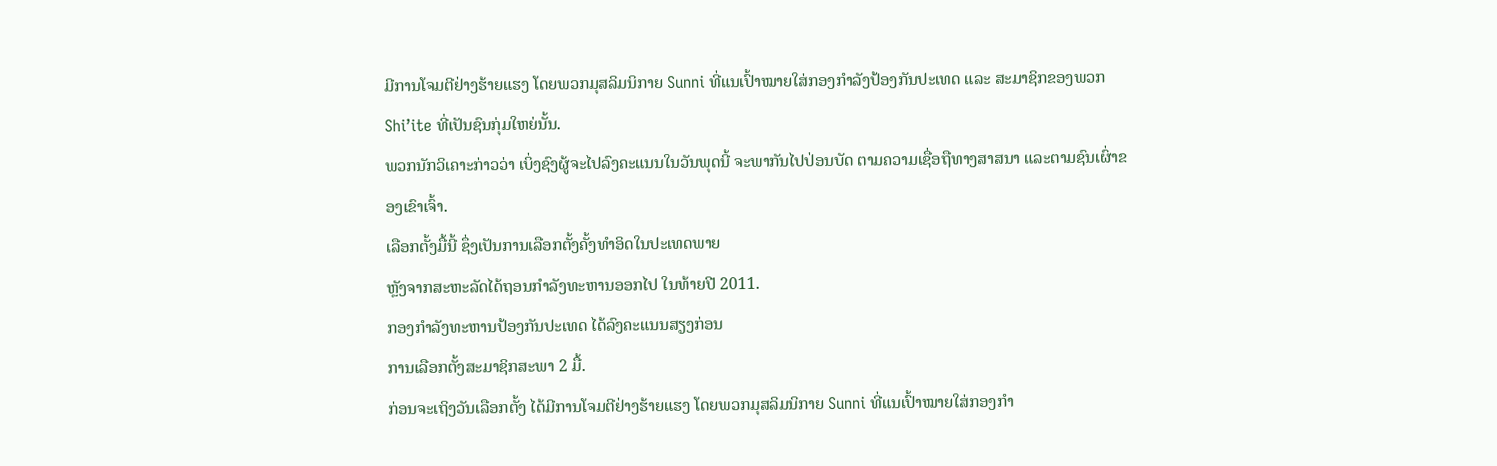ມີການໂຈມຕີຢ່າງຮ້າຍແຮງ ໂດຍພວກມຸສລິມນິກາຍ Sunni ທີ່ແນເປົ້າໝາຍໃສ່ກອງກຳລັງປ້ອງກັນປະເທດ ແລະ ສະມາຊິກຂອງພວກ Shi’ite ທີ່ເປັນຊົນກຸ່ມໃຫຍ່ນັ້ນ.
ພວກນັກວິເຄາະກ່າວວ່າ ເບິ່ງຊົງຜູ້ຈະໄປລົງຄະແນນໃນວັນພຸດນີ້ ຈະພາກັນໄປປ່ອນບັດ ຕາມຄວາມເຊື່ອຖືທາງສາສນາ ແລະຕາມຊົນເຜົ່າຂອງເຂົາເຈົ້າ.
ເລືອກຕັ້ງມື້ນີ້ ຊຶ່ງເປັນການເລືອກຕັ້ງຄັ້ງທຳອິດໃນປະເທດພາຍ
ຫຼັງຈາກສະຫະລັດໄດ້ຖອນກຳລັງທະຫານອອກໄປ ໃນທ້າຍປີ 2011.
ກອງກຳລັງທະຫານປ້ອງກັນປະເທດ ໄດ້ລົງຄະແນນສຽງກ່ອນ
ການເລືອກຕັ້ງສະມາຊິກສະພາ 2 ມື້.
ກ່ອນຈະເຖິງວັນເລືອກຕັ້ງ ໄດ້ມີການໂຈມຕີຢ່າງຮ້າຍແຮງ ໂດຍພວກມຸສລິມນິກາຍ Sunni ທີ່ແນເປົ້າໝາຍໃສ່ກອງກຳ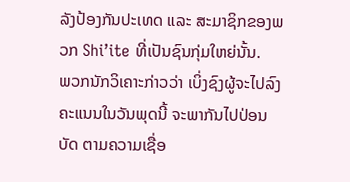ລັງປ້ອງກັນປະເທດ ແລະ ສະມາຊິກຂອງພວກ Shi’ite ທີ່ເປັນຊົນກຸ່ມໃຫຍ່ນັ້ນ.
ພວກນັກວິເຄາະກ່າວວ່າ ເບິ່ງຊົງຜູ້ຈະໄປລົງຄະແນນໃນວັນພຸດນີ້ ຈະພາກັນໄປປ່ອນບັດ ຕາມຄວາມເຊື່ອ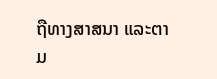ຖືທາງສາສນາ ແລະຕາມ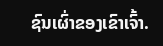ຊົນເຜົ່າຂອງເຂົາເຈົ້າ.